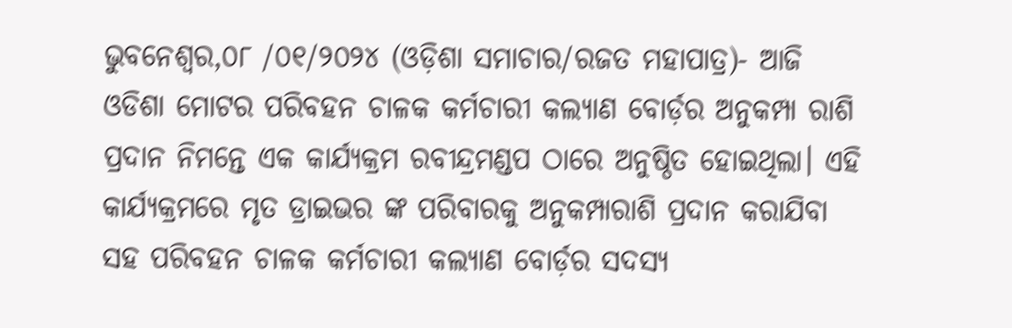ଭୁବନେଶ୍ୱର,୦୮ /୦୧/୨୦୨୪ (ଓଡ଼ିଶା ସମାଚାର/ରଜତ ମହାପାତ୍ର)- ଆଜି ଓଡିଶା ମୋଟର ପରିବହନ ଚାଳକ କର୍ମଚାରୀ କଲ୍ୟାଣ ବୋର୍ଡ଼ର ଅନୁକମ୍ପା ରାଶି ପ୍ରଦାନ ନିମନ୍ତେ ଏକ କାର୍ଯ୍ୟକ୍ରମ ରବୀନ୍ଦ୍ରମଣ୍ଡପ ଠାରେ ଅନୁଷ୍ଠିତ ହୋଇଥିଲା। ଏହି କାର୍ଯ୍ୟକ୍ରମରେ ମୃତ ଡ୍ରାଇଭର ଙ୍କ ପରିବାରକୁ ଅନୁକମ୍ପାରାଶି ପ୍ରଦାନ କରାଯିବା ସହ ପରିବହନ ଚାଳକ କର୍ମଚାରୀ କଲ୍ୟାଣ ବୋର୍ଡ଼ର ସଦସ୍ୟ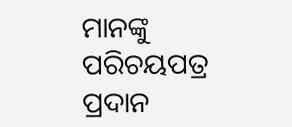ମାନଙ୍କୁ ପରିଚୟପତ୍ର ପ୍ରଦାନ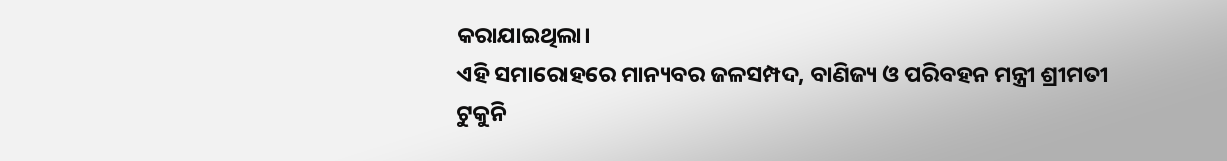କରାଯାଇଥିଲା।
ଏହି ସମାରୋହରେ ମାନ୍ୟବର ଜଳସମ୍ପଦ, ବାଣିଜ୍ୟ ଓ ପରିବହନ ମନ୍ତ୍ରୀ ଶ୍ରୀମତୀ ଟୁକୁନି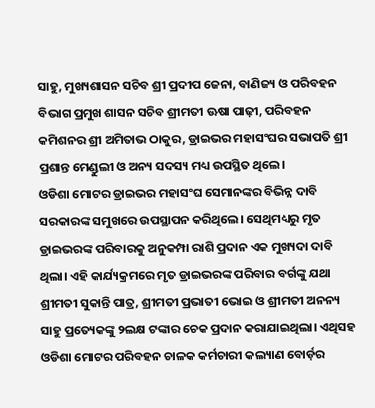ସାହୁ, ମୁଖ୍ୟଶାସନ ସଚିବ ଶ୍ରୀ ପ୍ରଦୀପ ଜେନା, ବାଣିଜ୍ୟ ଓ ପରିବହନ ବିଭାଗ ପ୍ରମୁଖ ଶାସନ ସଚିବ ଶ୍ରୀମତୀ ଊଷା ପାଢ଼ୀ, ପରିବହନ କମିଶନର ଶ୍ରୀ ଅମିତାଭ ଠାକୁର, ଡ୍ରାଇଭର ମହାସଂଘର ସଭାପତି ଶ୍ରୀ ପ୍ରଶାନ୍ତ ମେଣ୍ଡୁଲୀ ଓ ଅନ୍ୟ ସଦସ୍ୟ ମଧ୍ୟ ଉପସ୍ଥିତ ଥିଲେ।
ଓଡିଶା ମୋଟର ଡ୍ରାଇଭର ମହାସଂଘ ସେମାନଙ୍କର ବିଭିନ୍ନ ଦାବି ସରକାରଙ୍କ ସମୁଖରେ ଉପସ୍ଥାପନ କରିଥିଲେ। ସେଥିମଧ୍ୟରୁ ମୃତ ଡ୍ରାଇଭରଙ୍କ ପରିବାରକୁ ଅନୁକମ୍ପା ରାଶି ପ୍ରଦାନ ଏକ ମୁଖ୍ୟଦା ଦାବି ଥିଲା। ଏହି କାର୍ଯ୍ୟକ୍ରମରେ ମୃତ ଡ୍ରାଇଭରଙ୍କ ପରିବାର ବର୍ଗଙ୍କୁ ଯଥା ଶ୍ରୀମତୀ ସୁକାନ୍ତି ପାତ୍ର, ଶ୍ରୀମତୀ ପ୍ରଭାତୀ ଭୋଇ ଓ ଶ୍ରୀମତୀ ଅନନ୍ୟ ସାହୁ ପ୍ରତ୍ୟେକଙ୍କୁ ୨ଲକ୍ଷ ଟଙ୍କାର ଚେକ ପ୍ରଦାନ କରାଯାଇଥିଲା। ଏଥିସହ ଓଡିଶା ମୋଟର ପରିବହନ ଚାଳକ କର୍ମଚାରୀ କଲ୍ୟାଣ ବୋର୍ଡ଼ର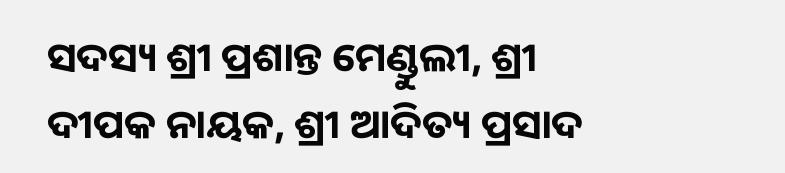ସଦସ୍ୟ ଶ୍ରୀ ପ୍ରଶାନ୍ତ ମେଣ୍ଡୁଲୀ, ଶ୍ରୀ ଦୀପକ ନାୟକ, ଶ୍ରୀ ଆଦିତ୍ୟ ପ୍ରସାଦ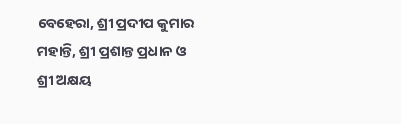ବେହେରା, ଶ୍ରୀ ପ୍ରଦୀପ କୁମାର ମହାନ୍ତି, ଶ୍ରୀ ପ୍ରଶାନ୍ତ ପ୍ରଧାନ ଓ ଶ୍ରୀ ଅକ୍ଷୟ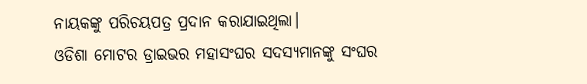ନାୟକଙ୍କୁ ପରିଚୟପତ୍ର ପ୍ରଦାନ କରାଯାଇଥିଲା।
ଓଡିଶା ମୋଟର ଡ୍ରାଇଭର ମହାସଂଘର ସଦସ୍ୟମାନଙ୍କୁ ସଂଘର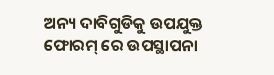ଅନ୍ୟ ଦାବିଗୁଡିକୁ ଉପଯୁକ୍ତ ଫୋରମ୍ ରେ ଉପସ୍ଥାପନା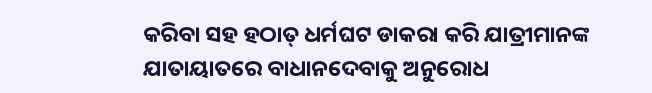କରିବା ସହ ହଠାତ୍ ଧର୍ମଘଟ ଡାକରା କରି ଯାତ୍ରୀମାନଙ୍କ ଯାତାୟାତରେ ବାଧାନଦେବାକୁ ଅନୁରୋଧ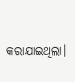କରାଯାଇଥିଲା।